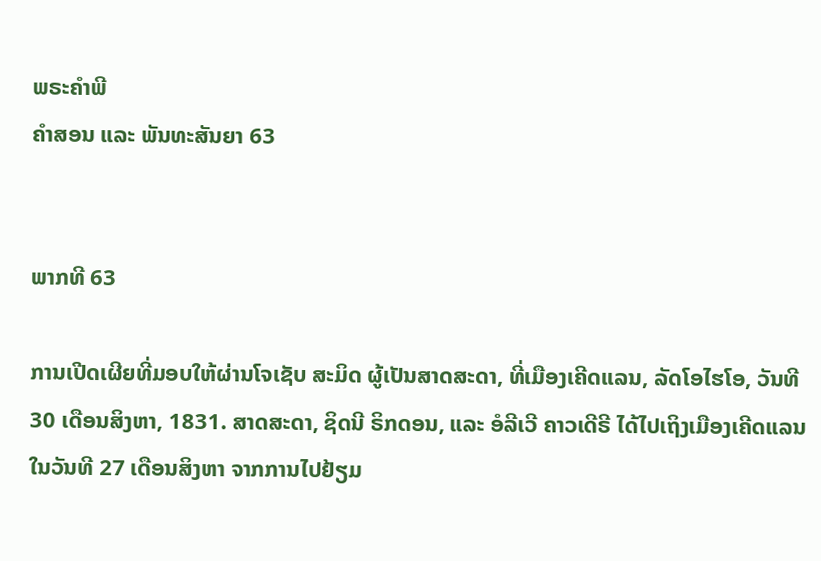ພຣະຄຳພີ
ຄຳສອນ ແລະ ພັນທະສັນຍາ 63


ພາກທີ 63

ການເປີດເຜີຍທີ່ມອບໃຫ້ຜ່ານໂຈເຊັບ ສະມິດ ຜູ້ເປັນສາດສະດາ, ທີ່ເມືອງເຄີດແລນ, ລັດໂອໄຮໂອ, ວັນທີ 30 ເດືອນສິງຫາ, 1831. ສາດສະດາ, ຊິດນີ ຣິກດອນ, ແລະ ອໍລີເວີ ຄາວເດີຣີ ໄດ້ໄປເຖິງເມືອງເຄີດແລນ ໃນວັນທີ 27 ເດືອນສິງຫາ ຈາກການໄປຢ້ຽມ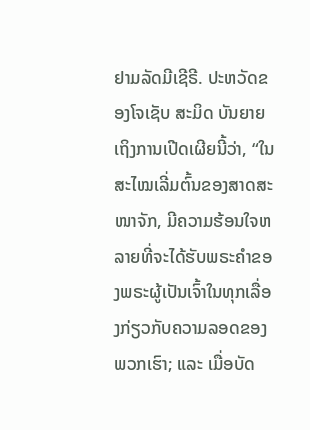ຢາມລັດມີເຊີຣີ. ປະຫວັດຂອງໂຈເຊັບ ສະມິດ ບັນຍາຍເຖິງການເປີດເຜີຍນີ້ວ່າ, “ໃນສະໄໝເລີ່ມຕົ້ນຂອງສາດສະໜາຈັກ, ມີຄວາມຮ້ອນໃຈຫລາຍທີ່ຈະໄດ້ຮັບພຣະຄຳຂອງພຣະຜູ້ເປັນເຈົ້າໃນທຸກເລື່ອງກ່ຽວກັບຄວາມລອດຂອງພວກເຮົາ; ແລະ ເມື່ອບັດ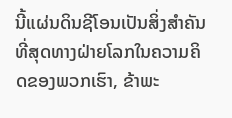ນີ້ແຜ່ນດິນຊີໂອນເປັນສິ່ງສຳຄັນທີ່ສຸດທາງຝ່າຍໂລກໃນຄວາມຄິດຂອງພວກເຮົາ, ຂ້າພະ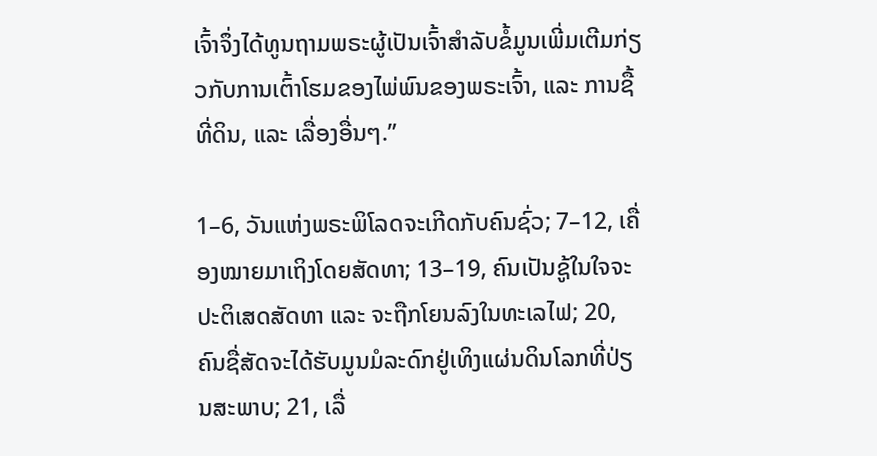ເຈົ້າຈຶ່ງໄດ້ທູນຖາມພຣະຜູ້ເປັນເຈົ້າສຳລັບຂໍ້ມູນເພີ່ມເຕີມກ່ຽວກັບການເຕົ້າໂຮມຂອງໄພ່ພົນຂອງພຣະເຈົ້າ, ແລະ ການຊື້ທີ່ດິນ, ແລະ ເລື່ອງອື່ນໆ.”

1–6, ວັນແຫ່ງພຣະພິໂລດຈະເກີດກັບຄົນຊົ່ວ; 7–12, ເຄື່ອງໝາຍມາເຖິງໂດຍສັດທາ; 13–19, ຄົນເປັນຊູ້ໃນໃຈຈະປະຕິເສດສັດທາ ແລະ ຈະຖືກໂຍນລົງໃນທະເລໄຟ; 20, ຄົນຊື່ສັດຈະໄດ້ຮັບມູນມໍລະດົກຢູ່ເທິງແຜ່ນດິນໂລກທີ່ປ່ຽນສະພາບ; 21, ເລື່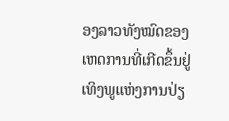ອງລາວທັງໝົດຂອງເຫດການທີ່ເກີດຂຶ້ນຢູ່ເທິງພູແຫ່ງການປ່ຽ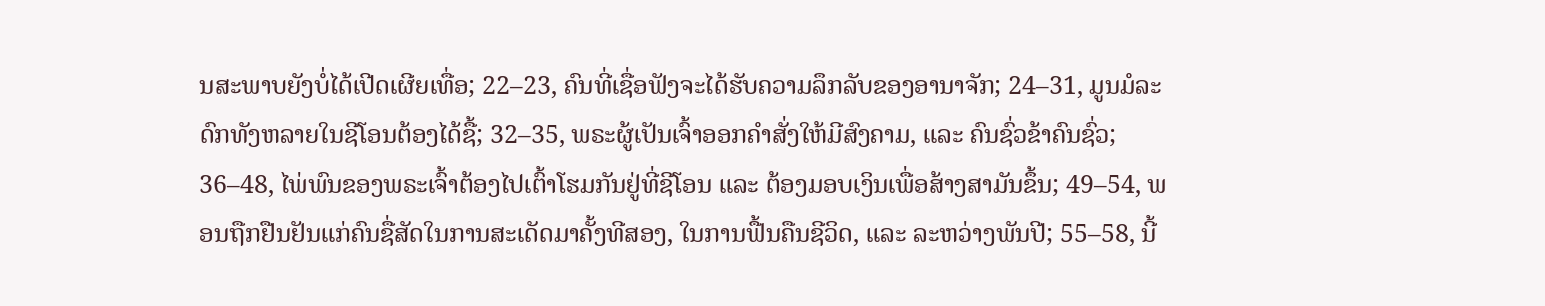ນສະພາບຍັງບໍ່ໄດ້ເປີດເຜີຍເທື່ອ; 22–23, ຄົນທີ່ເຊື່ອຟັງຈະໄດ້ຮັບຄວາມລຶກລັບຂອງອານາຈັກ; 24–31, ມູນມໍລະດົກທັງຫລາຍໃນຊີໂອນຕ້ອງໄດ້ຊື້; 32–35, ພຣະຜູ້ເປັນເຈົ້າອອກຄຳສັ່ງໃຫ້ມີສົງຄາມ, ແລະ ຄົນຊົ່ວຂ້າຄົນຊົ່ວ; 36–48, ໄພ່ພົນຂອງພຣະເຈົ້າຕ້ອງໄປເຕົ້າໂຮມກັນຢູ່ທີ່ຊີໂອນ ແລະ ຕ້ອງມອບເງິນເພື່ອສ້າງສາມັນຂຶ້ນ; 49–54, ພອນຖືກຢືນຢັນແກ່ຄົນຊື່ສັດໃນການສະເດັດມາຄັ້ງທີສອງ, ໃນການຟື້ນຄືນຊີວິດ, ແລະ ລະຫວ່າງພັນປີ; 55–58, ນີ້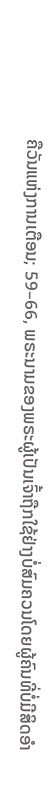ຄືວັນແຫ່ງການເຕືອນ; 59–66, ພຣະນາມຂອງພຣະຜູ້ເປັນເຈົ້າຖືກໃຊ້ຢ່າງບໍ່ສົມຄວນໂດຍຜູ້ຄົນທີ່ບໍ່ມີສິດອຳ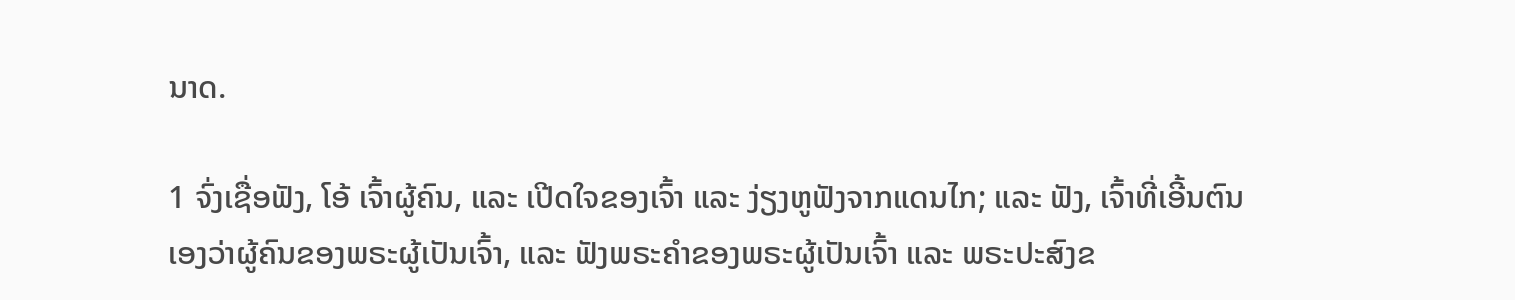ນາດ.

1 ຈົ່ງເຊື່ອຟັງ, ໂອ້ ເຈົ້າຜູ້ຄົນ, ແລະ ເປີດໃຈຂອງເຈົ້າ ແລະ ງ່ຽງຫູຟັງຈາກແດນໄກ; ແລະ ຟັງ, ເຈົ້າທີ່ເອີ້ນຕົນເອງວ່າຜູ້ຄົນຂອງພຣະຜູ້ເປັນເຈົ້າ, ແລະ ຟັງພຣະຄຳຂອງພຣະຜູ້ເປັນເຈົ້າ ແລະ ພຣະປະສົງຂ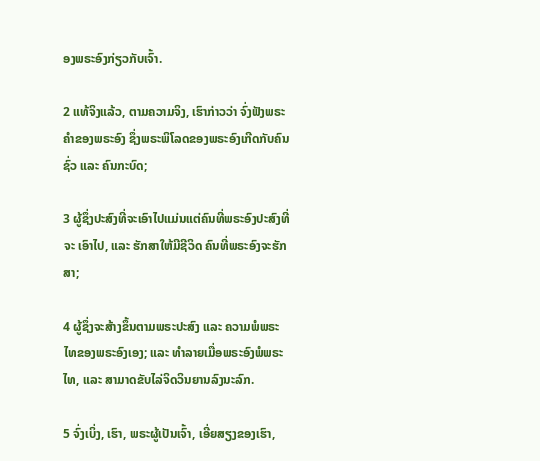ອງພຣະອົງກ່ຽວກັບເຈົ້າ.

2 ແທ້ຈິງແລ້ວ, ຕາມຄວາມຈິງ, ເຮົາກ່າວວ່າ ຈົ່ງຟັງພຣະຄຳຂອງພຣະອົງ ຊຶ່ງພຣະພິໂລດຂອງພຣະອົງເກີດກັບຄົນຊົ່ວ ແລະ ຄົນກະບົດ;

3 ຜູ້ຊຶ່ງປະສົງທີ່ຈະເອົາໄປແມ່ນແຕ່ຄົນທີ່ພຣະອົງປະສົງທີ່ຈະ ເອົາໄປ, ແລະ ຮັກສາໃຫ້ມີຊີວິດ ຄົນທີ່ພຣະອົງຈະຮັກສາ;

4 ຜູ້ຊຶ່ງຈະສ້າງຂຶ້ນຕາມພຣະປະສົງ ແລະ ຄວາມພໍພຣະໄທຂອງພຣະອົງເອງ; ແລະ ທຳລາຍເມື່ອພຣະອົງພໍພຣະໄທ, ແລະ ສາມາດຂັບໄລ່ຈິດວິນຍານລົງນະລົກ.

5 ຈົ່ງເບິ່ງ, ເຮົາ, ພຣະຜູ້ເປັນເຈົ້າ, ເອີ່ຍສຽງຂອງເຮົາ,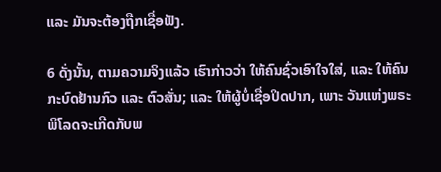ແລະ ມັນຈະຕ້ອງຖືກເຊື່ອຟັງ.

6 ດັ່ງນັ້ນ, ຕາມຄວາມຈິງແລ້ວ ເຮົາກ່າວວ່າ ໃຫ້ຄົນຊົ່ວເອົາໃຈໃສ່, ແລະ ໃຫ້ຄົນກະບົດຢ້ານກົວ ແລະ ຕົວສັ່ນ; ແລະ ໃຫ້ຜູ້ບໍ່ເຊື່ອປິດປາກ, ເພາະ ວັນແຫ່ງພຣະພິໂລດຈະເກີດກັບພ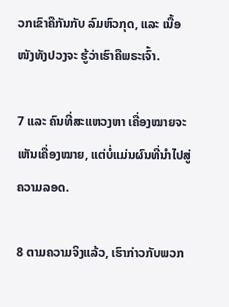ວກເຂົາຄືກັນກັບ ລົມຫົວກຸດ, ແລະ ເນື້ອໜັງທັງປວງຈະ ຮູ້ວ່າເຮົາຄືພຣະເຈົ້າ.

7 ແລະ ຄົນທີ່ສະແຫວງຫາ ເຄື່ອງໝາຍຈະເຫັນເຄື່ອງໝາຍ, ແຕ່ບໍ່ແມ່ນຜົນທີ່ນຳໄປສູ່ຄວາມລອດ.

8 ຕາມຄວາມຈິງແລ້ວ, ເຮົາກ່າວກັບພວກ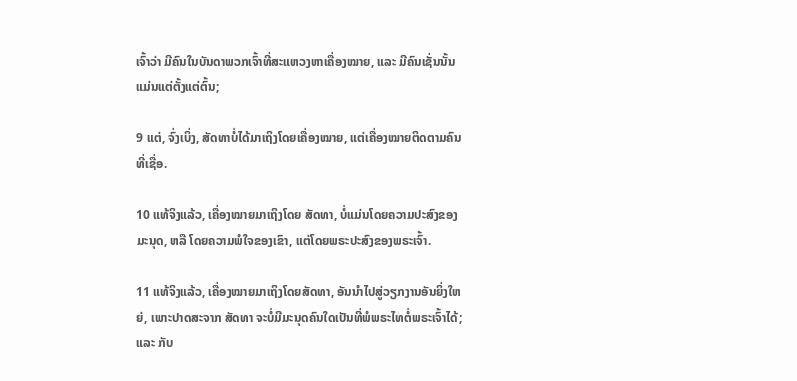ເຈົ້າວ່າ ມີຄົນໃນບັນດາພວກເຈົ້າທີ່ສະແຫວງຫາເຄື່ອງໝາຍ, ແລະ ມີຄົນເຊັ່ນນັ້ນແມ່ນແຕ່ຕັ້ງແຕ່ຕົ້ນ;

9 ແຕ່, ຈົ່ງເບິ່ງ, ສັດທາບໍ່ໄດ້ມາເຖິງໂດຍເຄື່ອງໝາຍ, ແຕ່ເຄື່ອງໝາຍຕິດຕາມຄົນທີ່ເຊື່ອ.

10 ແທ້ຈິງແລ້ວ, ເຄື່ອງໝາຍມາເຖິງໂດຍ ສັດທາ, ບໍ່ແມ່ນໂດຍຄວາມປະສົງຂອງມະນຸດ, ຫລື ໂດຍຄວາມພໍໃຈຂອງເຂົາ, ແຕ່ໂດຍພຣະປະສົງຂອງພຣະເຈົ້າ.

11 ແທ້ຈິງແລ້ວ, ເຄື່ອງໝາຍມາເຖິງໂດຍສັດທາ, ອັນນຳໄປສູ່ວຽກງານອັນຍິ່ງໃຫຍ່, ເພາະປາດສະຈາກ ສັດທາ ຈະບໍ່ມີມະນຸດຄົນໃດເປັນທີ່ພໍພຣະໄທຕໍ່ພຣະເຈົ້າໄດ້; ແລະ ກັບ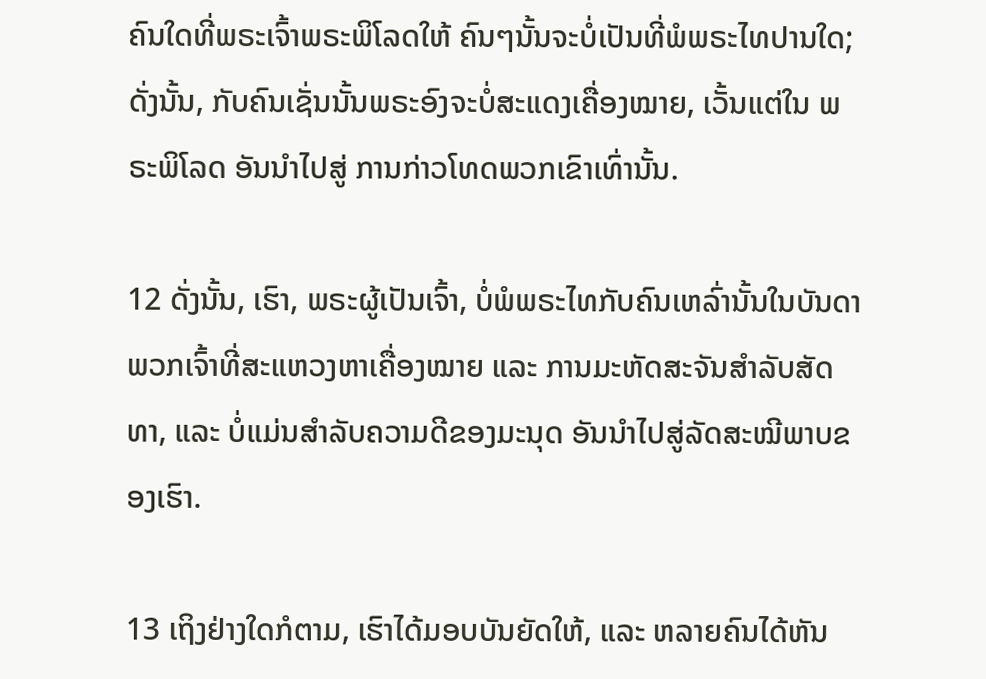ຄົນໃດທີ່ພຣະເຈົ້າພຣະພິໂລດໃຫ້ ຄົນໆນັ້ນຈະບໍ່ເປັນທີ່ພໍພຣະໄທປານໃດ; ດັ່ງນັ້ນ, ກັບຄົນເຊັ່ນນັ້ນພຣະອົງຈະບໍ່ສະແດງເຄື່ອງໝາຍ, ເວັ້ນແຕ່ໃນ ພຣະພິໂລດ ອັນນຳໄປສູ່ ການກ່າວໂທດພວກເຂົາເທົ່ານັ້ນ.

12 ດັ່ງນັ້ນ, ເຮົາ, ພຣະຜູ້ເປັນເຈົ້າ, ບໍ່ພໍພຣະໄທກັບຄົນເຫລົ່ານັ້ນໃນບັນດາພວກເຈົ້າທີ່ສະແຫວງຫາເຄື່ອງໝາຍ ແລະ ການມະຫັດສະຈັນສຳລັບສັດທາ, ແລະ ບໍ່ແມ່ນສຳລັບຄວາມດີຂອງມະນຸດ ອັນນຳໄປສູ່ລັດສະໝີພາບຂອງເຮົາ.

13 ເຖິງຢ່າງໃດກໍຕາມ, ເຮົາໄດ້ມອບບັນຍັດໃຫ້, ແລະ ຫລາຍຄົນໄດ້ຫັນ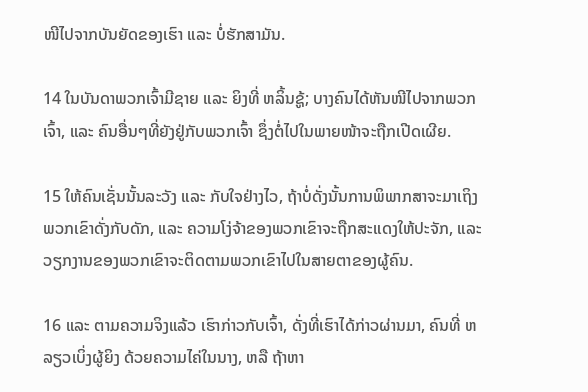ໜີໄປຈາກບັນຍັດຂອງເຮົາ ແລະ ບໍ່ຮັກສາມັນ.

14 ໃນບັນດາພວກເຈົ້າມີຊາຍ ແລະ ຍິງທີ່ ຫລິ້ນຊູ້; ບາງຄົນໄດ້ຫັນໜີໄປຈາກພວກເຈົ້າ, ແລະ ຄົນອື່ນໆທີ່ຍັງຢູ່ກັບພວກເຈົ້າ ຊຶ່ງຕໍ່ໄປໃນພາຍໜ້າຈະຖືກເປີດເຜີຍ.

15 ໃຫ້ຄົນເຊັ່ນນັ້ນລະວັງ ແລະ ກັບໃຈຢ່າງໄວ, ຖ້າບໍ່ດັ່ງນັ້ນການພິພາກສາຈະມາເຖິງພວກເຂົາດັ່ງກັບດັກ, ແລະ ຄວາມໂງ່ຈ້າຂອງພວກເຂົາຈະຖືກສະແດງໃຫ້ປະຈັກ, ແລະ ວຽກງານຂອງພວກເຂົາຈະຕິດຕາມພວກເຂົາໄປໃນສາຍຕາຂອງຜູ້ຄົນ.

16 ແລະ ຕາມຄວາມຈິງແລ້ວ ເຮົາກ່າວກັບເຈົ້າ, ດັ່ງທີ່ເຮົາໄດ້ກ່າວຜ່ານມາ, ຄົນທີ່ ຫລຽວເບິ່ງຜູ້ຍິງ ດ້ວຍຄວາມໄຄ່ໃນນາງ, ຫລື ຖ້າຫາ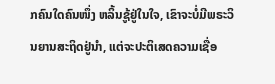ກຄົນໃດຄົນໜຶ່ງ ຫລິ້ນຊູ້ຢູ່ໃນໃຈ, ເຂົາຈະບໍ່ມີພຣະວິນຍານສະຖິດຢູ່ນຳ, ແຕ່ຈະປະຕິເສດຄວາມເຊື່ອ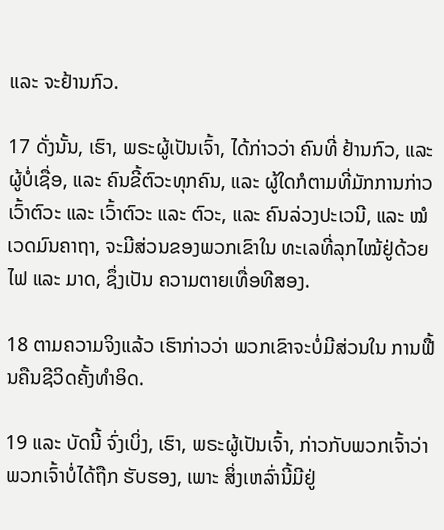ແລະ ຈະຢ້ານກົວ.

17 ດັ່ງນັ້ນ, ເຮົາ, ພຣະຜູ້ເປັນເຈົ້າ, ໄດ້ກ່າວວ່າ ຄົນທີ່ ຢ້ານກົວ, ແລະ ຜູ້ບໍ່ເຊື່ອ, ແລະ ຄົນຂີ້ຕົວະທຸກຄົນ, ແລະ ຜູ້ໃດກໍຕາມທີ່ມັກການກ່າວເວົ້າຕົວະ ແລະ ເວົ້າຕົວະ ແລະ ຕົວະ, ແລະ ຄົນລ່ວງປະເວນີ, ແລະ ໝໍເວດມົນຄາຖາ, ຈະມີສ່ວນຂອງພວກເຂົາໃນ ທະເລທີ່ລຸກໄໝ້ຢູ່ດ້ວຍໄຟ ແລະ ມາດ, ຊຶ່ງເປັນ ຄວາມຕາຍເທື່ອທີສອງ.

18 ຕາມຄວາມຈິງແລ້ວ ເຮົາກ່າວວ່າ ພວກເຂົາຈະບໍ່ມີສ່ວນໃນ ການຟື້ນຄືນຊີວິດຄັ້ງທຳອິດ.

19 ແລະ ບັດນີ້ ຈົ່ງເບິ່ງ, ເຮົາ, ພຣະຜູ້ເປັນເຈົ້າ, ກ່າວກັບພວກເຈົ້າວ່າ ພວກເຈົ້າບໍ່ໄດ້ຖືກ ຮັບຮອງ, ເພາະ ສິ່ງເຫລົ່ານີ້ມີຢູ່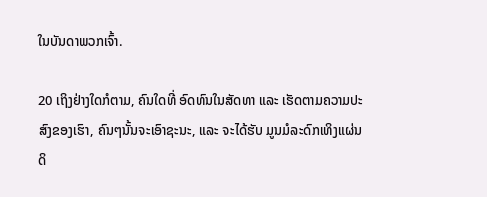ໃນບັນດາພວກເຈົ້າ.

20 ເຖິງຢ່າງໃດກໍຕາມ, ຄົນໃດທີ່ ອົດທົນໃນສັດທາ ແລະ ເຮັດຕາມຄວາມປະສົງຂອງເຮົາ, ຄົນໆນັ້ນຈະເອົາຊະນະ, ແລະ ຈະໄດ້ຮັບ ມູນມໍລະດົກເທິງແຜ່ນດິ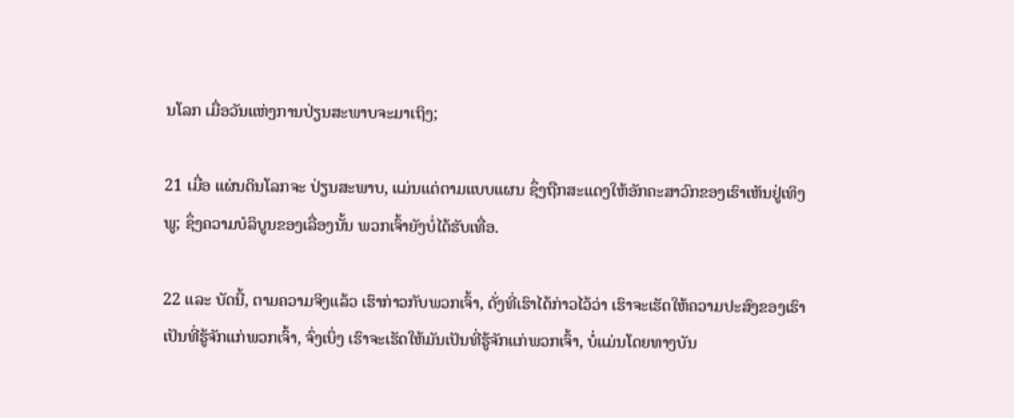ນໂລກ ເມື່ອວັນແຫ່ງການປ່ຽນສະພາບຈະມາເຖິງ;

21 ເມື່ອ ແຜ່ນດິນໂລກຈະ ປ່ຽນສະພາບ, ແມ່ນແຕ່ຕາມແບບແຜນ ຊຶ່ງຖືກສະແດງໃຫ້ອັກຄະສາວົກຂອງເຮົາເຫັນຢູ່ເທິງ ພູ; ຊຶ່ງຄວາມບໍລິບູນຂອງເລື່ອງນັ້ນ ພວກເຈົ້າຍັງບໍ່ໄດ້ຮັບເທື່ອ.

22 ແລະ ບັດນີ້, ຕາມຄວາມຈິງແລ້ວ ເຮົາກ່າວກັບພວກເຈົ້າ, ດັ່ງທີ່ເຮົາໄດ້ກ່າວໄວ້ວ່າ ເຮົາຈະເຮັດໃຫ້ຄວາມປະສົງຂອງເຮົາເປັນທີ່ຮູ້ຈັກແກ່ພວກເຈົ້າ, ຈົ່ງເບິ່ງ ເຮົາຈະເຮັດໃຫ້ມັນເປັນທີ່ຮູ້ຈັກແກ່ພວກເຈົ້າ, ບໍ່ແມ່ນໂດຍທາງບັນ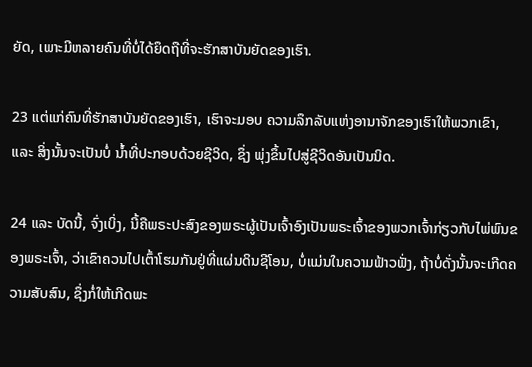ຍັດ, ເພາະມີຫລາຍຄົນທີ່ບໍ່ໄດ້ຍຶດຖືທີ່ຈະຮັກສາບັນຍັດຂອງເຮົາ.

23 ແຕ່ແກ່ຄົນທີ່ຮັກສາບັນຍັດຂອງເຮົາ, ເຮົາຈະມອບ ຄວາມລຶກລັບແຫ່ງອານາຈັກຂອງເຮົາໃຫ້ພວກເຂົາ, ແລະ ສິ່ງນັ້ນຈະເປັນບໍ່ ນ້ຳທີ່ປະກອບດ້ວຍຊີວິດ, ຊຶ່ງ ພຸ່ງຂຶ້ນໄປສູ່ຊີວິດອັນເປັນນິດ.

24 ແລະ ບັດນີ້, ຈົ່ງເບິ່ງ, ນີ້ຄືພຣະປະສົງຂອງພຣະຜູ້ເປັນເຈົ້າອົງເປັນພຣະເຈົ້າຂອງພວກເຈົ້າກ່ຽວກັບໄພ່ພົນຂອງພຣະເຈົ້າ, ວ່າເຂົາຄວນໄປເຕົ້າໂຮມກັນຢູ່ທີ່ແຜ່ນດິນຊີໂອນ, ບໍ່ແມ່ນໃນຄວາມຟ້າວຟັ່ງ, ຖ້າບໍ່ດັ່ງນັ້ນຈະເກີດຄວາມສັບສົນ, ຊຶ່ງກໍ່ໃຫ້ເກີດພະ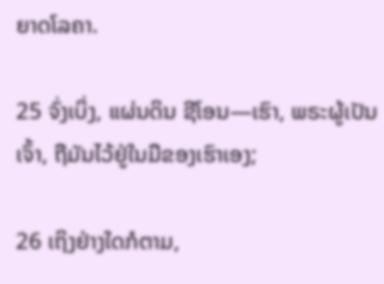ຍາດໂລຄາ.

25 ຈົ່ງເບິ່ງ, ແຜ່ນດິນ ຊີໂອນ—ເຮົາ, ພຣະຜູ້ເປັນເຈົ້າ, ຖືມັນໄວ້ຢູ່ໃນມືຂອງເຮົາເອງ;

26 ເຖິງຢ່າງໃດກໍຕາມ,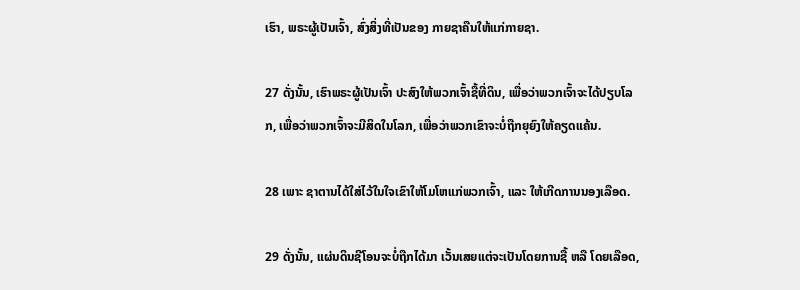ເຮົາ, ພຣະຜູ້ເປັນເຈົ້າ, ສົ່ງສິ່ງທີ່ເປັນຂອງ ກາຍຊາຄືນໃຫ້ແກ່ກາຍຊາ.

27 ດັ່ງນັ້ນ, ເຮົາພຣະຜູ້ເປັນເຈົ້າ ປະສົງໃຫ້ພວກເຈົ້າຊື້ທີ່ດິນ, ເພື່ອວ່າພວກເຈົ້າຈະໄດ້ປຽບໂລກ, ເພື່ອວ່າພວກເຈົ້າຈະມີສິດໃນໂລກ, ເພື່ອວ່າພວກເຂົາຈະບໍ່ຖືກຍຸຍົງໃຫ້ຄຽດແຄ້ນ.

28 ເພາະ ຊາຕານໄດ້ໃສ່ໄວ້ໃນໃຈເຂົາໃຫ້ໂມໂຫແກ່ພວກເຈົ້າ, ແລະ ໃຫ້ເກີດການນອງເລືອດ.

29 ດັ່ງນັ້ນ, ແຜ່ນດິນຊີໂອນຈະບໍ່ຖືກໄດ້ມາ ເວັ້ນເສຍແຕ່ຈະເປັນໂດຍການຊື້ ຫລື ໂດຍເລືອດ,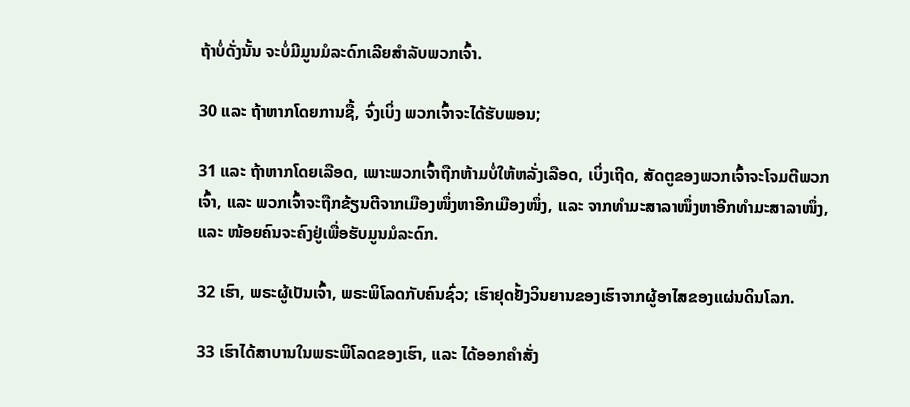ຖ້າບໍ່ດັ່ງນັ້ນ ຈະບໍ່ມີມູນມໍລະດົກເລີຍສຳລັບພວກເຈົ້າ.

30 ແລະ ຖ້າຫາກໂດຍການຊື້, ຈົ່ງເບິ່ງ ພວກເຈົ້າຈະໄດ້ຮັບພອນ;

31 ແລະ ຖ້າຫາກໂດຍເລືອດ, ເພາະພວກເຈົ້າຖືກຫ້າມບໍ່ໃຫ້ຫລັ່ງເລືອດ, ເບິ່ງເຖີດ, ສັດຕູຂອງພວກເຈົ້າຈະໂຈມຕີພວກເຈົ້າ, ແລະ ພວກເຈົ້າຈະຖືກຂ້ຽນຕີຈາກເມືອງໜຶ່ງຫາອີກເມືອງໜຶ່ງ, ແລະ ຈາກທຳມະສາລາໜຶ່ງຫາອີກທຳມະສາລາໜຶ່ງ, ແລະ ໜ້ອຍຄົນຈະຄົງຢູ່ເພື່ອຮັບມູນມໍລະດົກ.

32 ເຮົາ, ພຣະຜູ້ເປັນເຈົ້າ, ພຣະພິໂລດກັບຄົນຊົ່ວ; ເຮົາຢຸດຢັ້ງວິນຍານຂອງເຮົາຈາກຜູ້ອາໄສຂອງແຜ່ນດິນໂລກ.

33 ເຮົາໄດ້ສາບານໃນພຣະພິໂລດຂອງເຮົາ, ແລະ ໄດ້ອອກຄຳສັ່ງ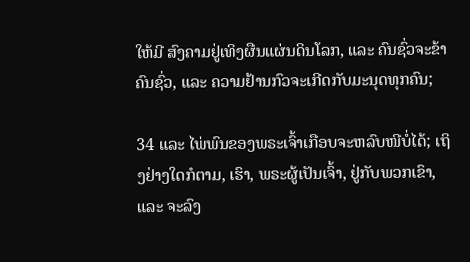ໃຫ້ມີ ສົງຄາມຢູ່ເທິງຜືນແຜ່ນດິນໂລກ, ແລະ ຄົນຊົ່ວຈະຂ້າຄົນຊົ່ວ, ແລະ ຄວາມຢ້ານກົວຈະເກີດກັບມະນຸດທຸກຄົນ;

34 ແລະ ໄພ່ພົນຂອງພຣະເຈົ້າເກືອບຈະຫລົບໜີບໍ່ໄດ້; ເຖິງຢ່າງໃດກໍຕາມ, ເຮົາ, ພຣະຜູ້ເປັນເຈົ້າ, ຢູ່ກັບພວກເຂົາ, ແລະ ຈະລົງ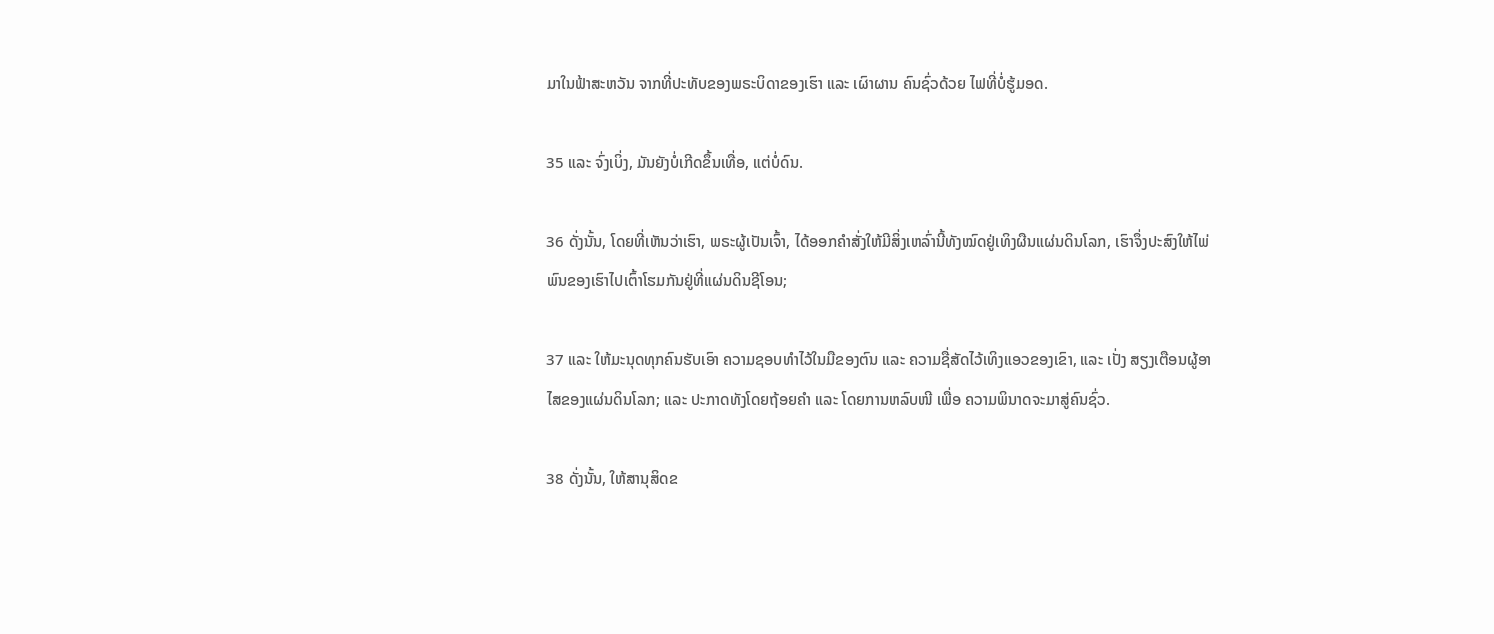ມາໃນຟ້າສະຫວັນ ຈາກທີ່ປະທັບຂອງພຣະບິດາຂອງເຮົາ ແລະ ເຜົາຜານ ຄົນຊົ່ວດ້ວຍ ໄຟທີ່ບໍ່ຮູ້ມອດ.

35 ແລະ ຈົ່ງເບິ່ງ, ມັນຍັງບໍ່ເກີດຂຶ້ນເທື່ອ, ແຕ່ບໍ່ດົນ.

36 ດັ່ງນັ້ນ, ໂດຍທີ່ເຫັນວ່າເຮົາ, ພຣະຜູ້ເປັນເຈົ້າ, ໄດ້ອອກຄຳສັ່ງໃຫ້ມີສິ່ງເຫລົ່ານີ້ທັງໝົດຢູ່ເທິງຜືນແຜ່ນດິນໂລກ, ເຮົາຈຶ່ງປະສົງໃຫ້ໄພ່ພົນຂອງເຮົາໄປເຕົ້າໂຮມກັນຢູ່ທີ່ແຜ່ນດິນຊີໂອນ;

37 ແລະ ໃຫ້ມະນຸດທຸກຄົນຮັບເອົາ ຄວາມຊອບທຳໄວ້ໃນມືຂອງຕົນ ແລະ ຄວາມຊື່ສັດໄວ້ເທິງແອວຂອງເຂົາ, ແລະ ເປັ່ງ ສຽງເຕືອນຜູ້ອາໄສຂອງແຜ່ນດິນໂລກ; ແລະ ປະກາດທັງໂດຍຖ້ອຍຄຳ ແລະ ໂດຍການຫລົບໜີ ເພື່ອ ຄວາມພິນາດຈະມາສູ່ຄົນຊົ່ວ.

38 ດັ່ງນັ້ນ, ໃຫ້ສານຸສິດຂ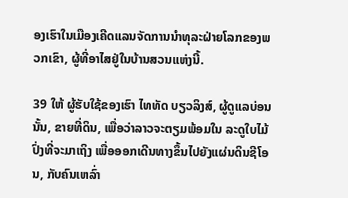ອງເຮົາໃນເມືອງເຄີດແລນຈັດການນຳທຸລະຝ່າຍໂລກຂອງພວກເຂົາ, ຜູ້ທີ່ອາໄສຢູ່ໃນບ້ານສວນແຫ່ງນີ້.

39 ໃຫ້ ຜູ້ຮັບໃຊ້ຂອງເຮົາ ໄທທັດ ບຽວລິງສ໌, ຜູ້ດູແລບ່ອນນັ້ນ, ຂາຍທີ່ດິນ, ເພື່ອວ່າລາວຈະຕຽມພ້ອມໃນ ລະດູໃບໄມ້ປົ່ງທີ່ຈະມາເຖິງ ເພື່ອອອກເດີນທາງຂຶ້ນໄປຍັງແຜ່ນດິນຊີໂອນ, ກັບຄົນເຫລົ່າ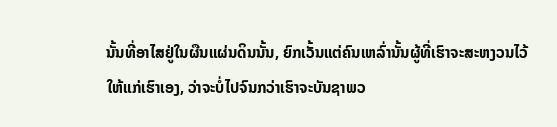ນັ້ນທີ່ອາໄສຢູ່ໃນຜືນແຜ່ນດິນນັ້ນ, ຍົກເວັ້ນແຕ່ຄົນເຫລົ່ານັ້ນຜູ້ທີ່ເຮົາຈະສະຫງວນໄວ້ໃຫ້ແກ່ເຮົາເອງ, ວ່າຈະບໍ່ໄປຈົນກວ່າເຮົາຈະບັນຊາພວ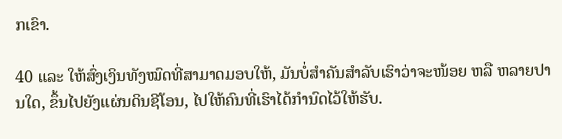ກເຂົາ.

40 ແລະ ໃຫ້ສົ່ງເງິນທັງໝົດທີ່ສາມາດມອບໃຫ້, ມັນບໍ່ສຳຄັນສຳລັບເຮົາວ່າຈະໜ້ອຍ ຫລື ຫລາຍປານໃດ, ຂຶ້ນໄປຍັງແຜ່ນດິນຊີໂອນ, ໄປໃຫ້ຄົນທີ່ເຮົາໄດ້ກຳນົດໄວ້ໃຫ້ຮັບ.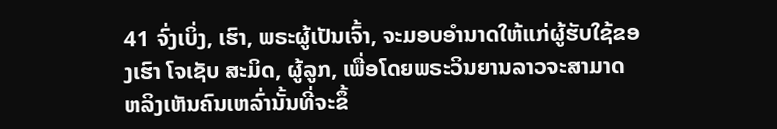41 ຈົ່ງເບິ່ງ, ເຮົາ, ພຣະຜູ້ເປັນເຈົ້າ, ຈະມອບອຳນາດໃຫ້ແກ່ຜູ້ຮັບໃຊ້ຂອງເຮົາ ໂຈເຊັບ ສະມິດ, ຜູ້ລູກ, ເພື່ອໂດຍພຣະວິນຍານລາວຈະສາມາດ ຫລິງເຫັນຄົນເຫລົ່ານັ້ນທີ່ຈະຂຶ້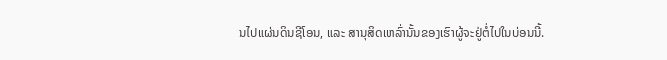ນໄປແຜ່ນດິນຊີໂອນ, ແລະ ສານຸສິດເຫລົ່ານັ້ນຂອງເຮົາຜູ້ຈະຢູ່ຕໍ່ໄປໃນບ່ອນນີ້.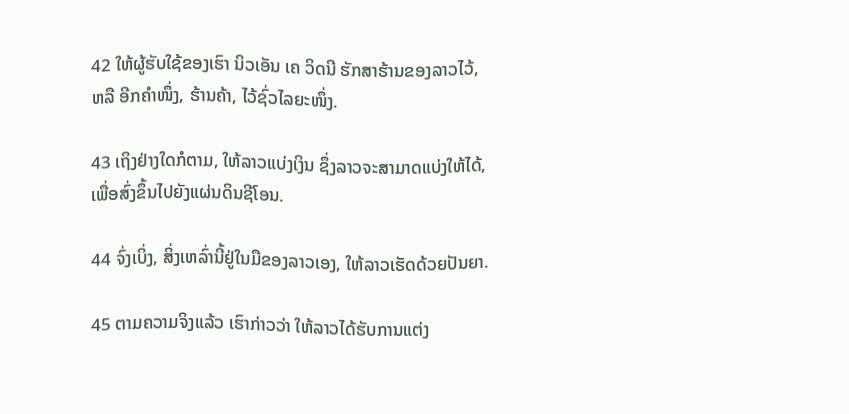42 ໃຫ້ຜູ້ຮັບໃຊ້ຂອງເຮົາ ນິວເອັນ ເຄ ວິດນີ ຮັກສາຮ້ານຂອງລາວໄວ້, ຫລື ອີກຄຳໜຶ່ງ, ຮ້ານຄ້າ, ໄວ້ຊົ່ວໄລຍະໜຶ່ງ.

43 ເຖິງຢ່າງໃດກໍຕາມ, ໃຫ້ລາວແບ່ງເງິນ ຊຶ່ງລາວຈະສາມາດແບ່ງໃຫ້ໄດ້, ເພື່ອສົ່ງຂຶ້ນໄປຍັງແຜ່ນດິນຊີໂອນ.

44 ຈົ່ງເບິ່ງ, ສິ່ງເຫລົ່ານີ້ຢູ່ໃນມືຂອງລາວເອງ, ໃຫ້ລາວເຮັດດ້ວຍປັນຍາ.

45 ຕາມຄວາມຈິງແລ້ວ ເຮົາກ່າວວ່າ ໃຫ້ລາວໄດ້ຮັບການແຕ່ງ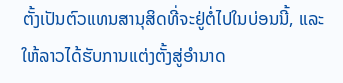ຕັ້ງເປັນຕົວແທນສານຸສິດທີ່ຈະຢູ່ຕໍ່ໄປໃນບ່ອນນີ້, ແລະ ໃຫ້ລາວໄດ້ຮັບການແຕ່ງຕັ້ງສູ່ອຳນາດ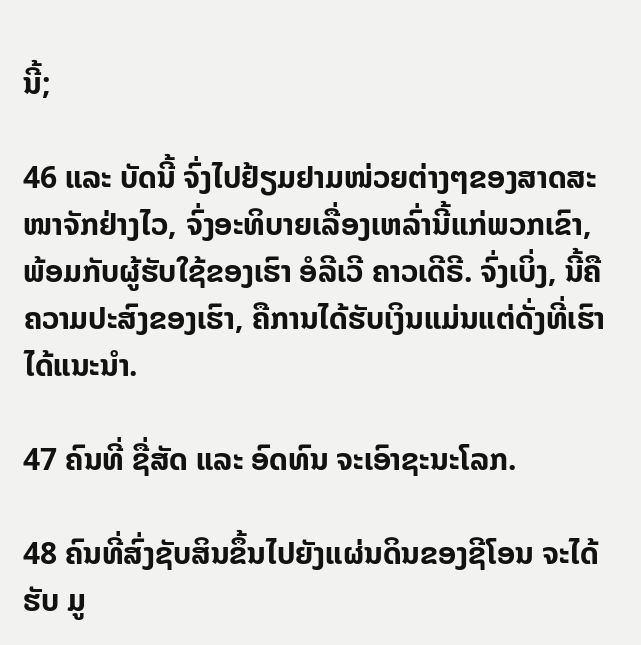ນີ້;

46 ແລະ ບັດນີ້ ຈົ່ງໄປຢ້ຽມຢາມໜ່ວຍຕ່າງໆຂອງສາດສະໜາຈັກຢ່າງໄວ, ຈົ່ງອະທິບາຍເລື່ອງເຫລົ່ານີ້ແກ່ພວກເຂົາ, ພ້ອມກັບຜູ້ຮັບໃຊ້ຂອງເຮົາ ອໍລີເວີ ຄາວເດີຣີ. ຈົ່ງເບິ່ງ, ນີ້ຄືຄວາມປະສົງຂອງເຮົາ, ຄືການໄດ້ຮັບເງິນແມ່ນແຕ່ດັ່ງທີ່ເຮົາໄດ້ແນະນຳ.

47 ຄົນທີ່ ຊື່ສັດ ແລະ ອົດທົນ ຈະເອົາຊະນະໂລກ.

48 ຄົນທີ່ສົ່ງຊັບສິນຂຶ້ນໄປຍັງແຜ່ນດິນຂອງຊີໂອນ ຈະໄດ້ຮັບ ມູ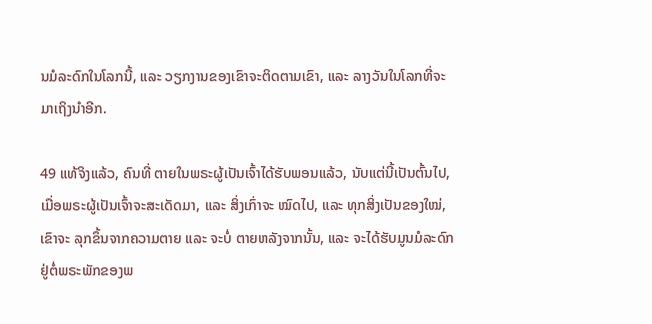ນມໍລະດົກໃນໂລກນີ້, ແລະ ວຽກງານຂອງເຂົາຈະຕິດຕາມເຂົາ, ແລະ ລາງວັນໃນໂລກທີ່ຈະມາເຖິງນຳອີກ.

49 ແທ້ຈິງແລ້ວ, ຄົນທີ່ ຕາຍໃນພຣະຜູ້ເປັນເຈົ້າໄດ້ຮັບພອນແລ້ວ, ນັບແຕ່ນີ້ເປັນຕົ້ນໄປ, ເມື່ອພຣະຜູ້ເປັນເຈົ້າຈະສະເດັດມາ, ແລະ ສິ່ງເກົ່າຈະ ໝົດໄປ, ແລະ ທຸກສິ່ງເປັນຂອງໃໝ່, ເຂົາຈະ ລຸກຂຶ້ນຈາກຄວາມຕາຍ ແລະ ຈະບໍ່ ຕາຍຫລັງຈາກນັ້ນ, ແລະ ຈະໄດ້ຮັບມູນມໍລະດົກຢູ່ຕໍ່ພຣະພັກຂອງພ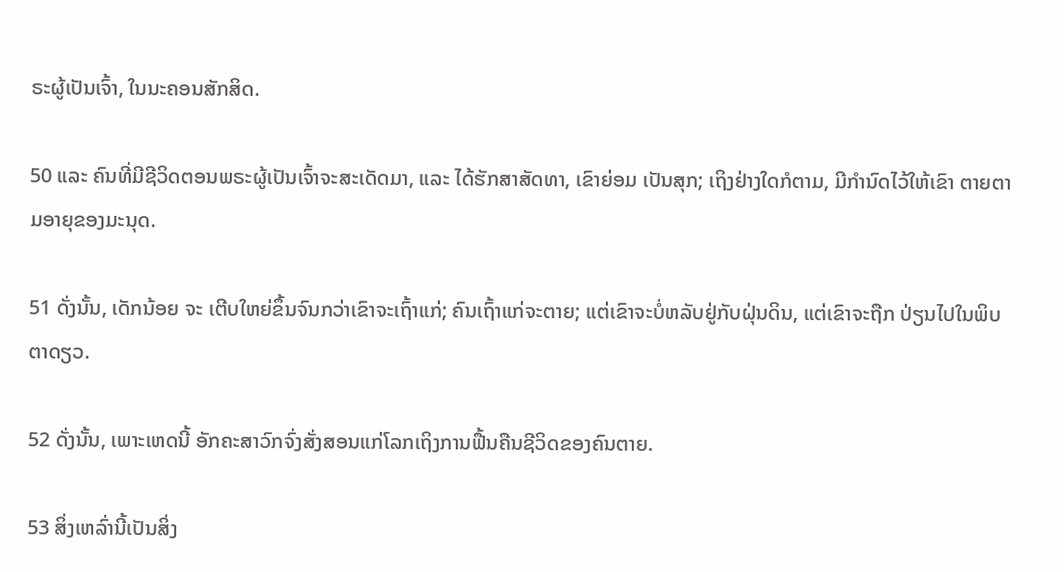ຣະຜູ້ເປັນເຈົ້າ, ໃນນະຄອນສັກສິດ.

50 ແລະ ຄົນທີ່ມີຊີວິດຕອນພຣະຜູ້ເປັນເຈົ້າຈະສະເດັດມາ, ແລະ ໄດ້ຮັກສາສັດທາ, ເຂົາຍ່ອມ ເປັນສຸກ; ເຖິງຢ່າງໃດກໍຕາມ, ມີກຳນົດໄວ້ໃຫ້ເຂົາ ຕາຍຕາມອາຍຸຂອງມະນຸດ.

51 ດັ່ງນັ້ນ, ເດັກນ້ອຍ ຈະ ເຕີບໃຫຍ່ຂຶ້ນຈົນກວ່າເຂົາຈະເຖົ້າແກ່; ຄົນເຖົ້າແກ່ຈະຕາຍ; ແຕ່ເຂົາຈະບໍ່ຫລັບຢູ່ກັບຝຸ່ນດິນ, ແຕ່ເຂົາຈະຖືກ ປ່ຽນໄປໃນພິບຕາດຽວ.

52 ດັ່ງນັ້ນ, ເພາະເຫດນີ້ ອັກຄະສາວົກຈົ່ງສັ່ງສອນແກ່ໂລກເຖິງການຟື້ນຄືນຊີວິດຂອງຄົນຕາຍ.

53 ສິ່ງເຫລົ່ານີ້ເປັນສິ່ງ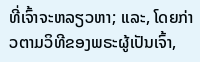ທີ່ເຈົ້າຈະຫລຽວຫາ; ແລະ, ໂດຍກ່າວຕາມວິທີຂອງພຣະຜູ້ເປັນເຈົ້າ,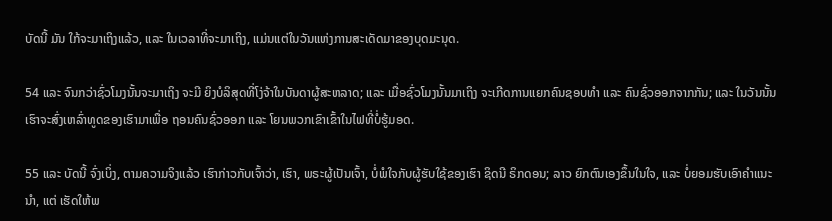ບັດນີ້ ມັນ ໃກ້ຈະມາເຖິງແລ້ວ, ແລະ ໃນເວລາທີ່ຈະມາເຖິງ, ແມ່ນແຕ່ໃນວັນແຫ່ງການສະເດັດມາຂອງບຸດມະນຸດ.

54 ແລະ ຈົນກວ່າຊົ່ວໂມງນັ້ນຈະມາເຖິງ ຈະມີ ຍິງບໍລິສຸດທີ່ໂງ່ຈ້າໃນບັນດາຜູ້ສະຫລາດ; ແລະ ເມື່ອຊົ່ວໂມງນັ້ນມາເຖິງ ຈະເກີດການແຍກຄົນຊອບທຳ ແລະ ຄົນຊົ່ວອອກຈາກກັນ; ແລະ ໃນວັນນັ້ນເຮົາຈະສົ່ງເຫລົ່າທູດຂອງເຮົາມາເພື່ອ ຖອນຄົນຊົ່ວອອກ ແລະ ໂຍນພວກເຂົາເຂົ້າໃນໄຟທີ່ບໍ່ຮູ້ມອດ.

55 ແລະ ບັດນີ້ ຈົ່ງເບິ່ງ, ຕາມຄວາມຈິງແລ້ວ ເຮົາກ່າວກັບເຈົ້າວ່າ, ເຮົາ, ພຣະຜູ້ເປັນເຈົ້າ, ບໍ່ພໍໃຈກັບຜູ້ຮັບໃຊ້ຂອງເຮົາ ຊິດນີ ຣິກດອນ; ລາວ ຍົກຕົນເອງຂຶ້ນໃນໃຈ, ແລະ ບໍ່ຍອມຮັບເອົາຄຳແນະນຳ, ແຕ່ ເຮັດໃຫ້ພ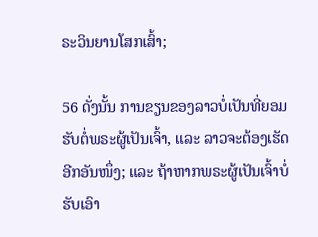ຣະວິນຍານໂສກເສົ້າ;

56 ດັ່ງນັ້ນ ການຂຽນຂອງລາວບໍ່ເປັນທີ່ຍອມຮັບຕໍ່ພຣະຜູ້ເປັນເຈົ້າ, ແລະ ລາວຈະຕ້ອງເຮັດອີກອັນໜຶ່ງ; ແລະ ຖ້າຫາກພຣະຜູ້ເປັນເຈົ້າບໍ່ຮັບເອົາ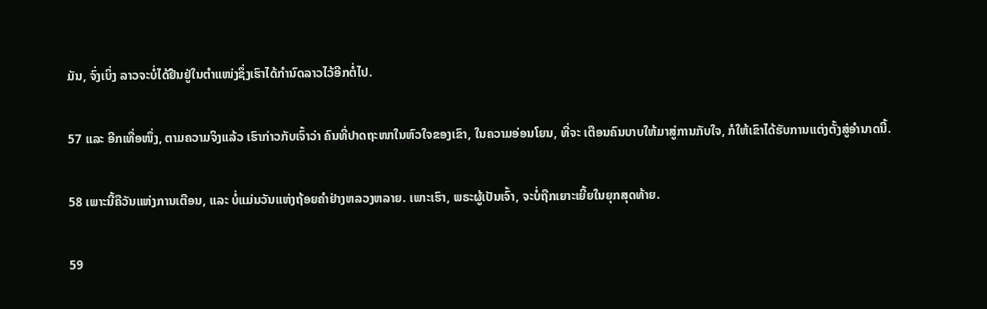ມັນ, ຈົ່ງເບິ່ງ ລາວຈະບໍ່ໄດ້ຢືນຢູ່ໃນຕຳແໜ່ງຊຶ່ງເຮົາໄດ້ກຳນົດລາວໄວ້ອີກຕໍ່ໄປ.

57 ແລະ ອີກເທື່ອໜຶ່ງ, ຕາມຄວາມຈິງແລ້ວ ເຮົາກ່າວກັບເຈົ້າວ່າ ຄົນທີ່ປາດຖະໜາໃນຫົວໃຈຂອງເຂົາ, ໃນຄວາມອ່ອນໂຍນ, ທີ່ຈະ ເຕືອນຄົນບາບໃຫ້ມາສູ່ການກັບໃຈ, ກໍໃຫ້ເຂົາໄດ້ຮັບການແຕ່ງຕັ້ງສູ່ອຳນາດນີ້.

58 ເພາະນີ້ຄືວັນແຫ່ງການເຕືອນ, ແລະ ບໍ່ແມ່ນວັນແຫ່ງຖ້ອຍຄຳຢ່າງຫລວງຫລາຍ. ເພາະເຮົາ, ພຣະຜູ້ເປັນເຈົ້າ, ຈະບໍ່ຖືກເຍາະເຍີ້ຍໃນຍຸກສຸດທ້າຍ.

59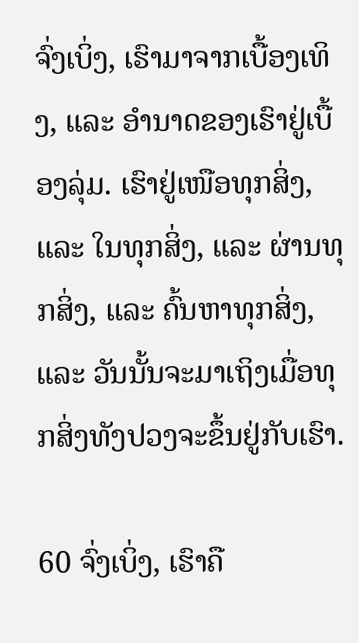ຈົ່ງເບິ່ງ, ເຮົາມາຈາກເບື້ອງເທິງ, ແລະ ອຳນາດຂອງເຮົາຢູ່ເບື້ອງລຸ່ມ. ເຮົາຢູ່ເໜືອທຸກສິ່ງ, ແລະ ໃນທຸກສິ່ງ, ແລະ ຜ່ານທຸກສິ່ງ, ແລະ ຄົ້ນຫາທຸກສິ່ງ, ແລະ ວັນນັ້ນຈະມາເຖິງເມື່ອທຸກສິ່ງທັງປວງຈະຂຶ້ນຢູ່ກັບເຮົາ.

60 ຈົ່ງເບິ່ງ, ເຮົາຄື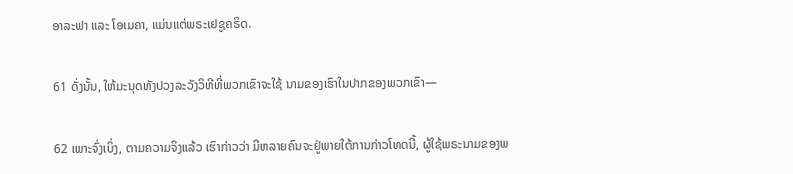ອາລະຟາ ແລະ ໂອເມຄາ, ແມ່ນແຕ່ພຣະເຢຊູຄຣິດ.

61 ດັ່ງນັ້ນ, ໃຫ້ມະນຸດທັງປວງລະວັງວິທີທີ່ພວກເຂົາຈະໃຊ້ ນາມຂອງເຮົາໃນປາກຂອງພວກເຂົາ—

62 ເພາະຈົ່ງເບິ່ງ, ຕາມຄວາມຈິງແລ້ວ ເຮົາກ່າວວ່າ ມີຫລາຍຄົນຈະຢູ່ພາຍໃຕ້ການກ່າວໂທດນີ້, ຜູ້ໃຊ້ພຣະນາມຂອງພ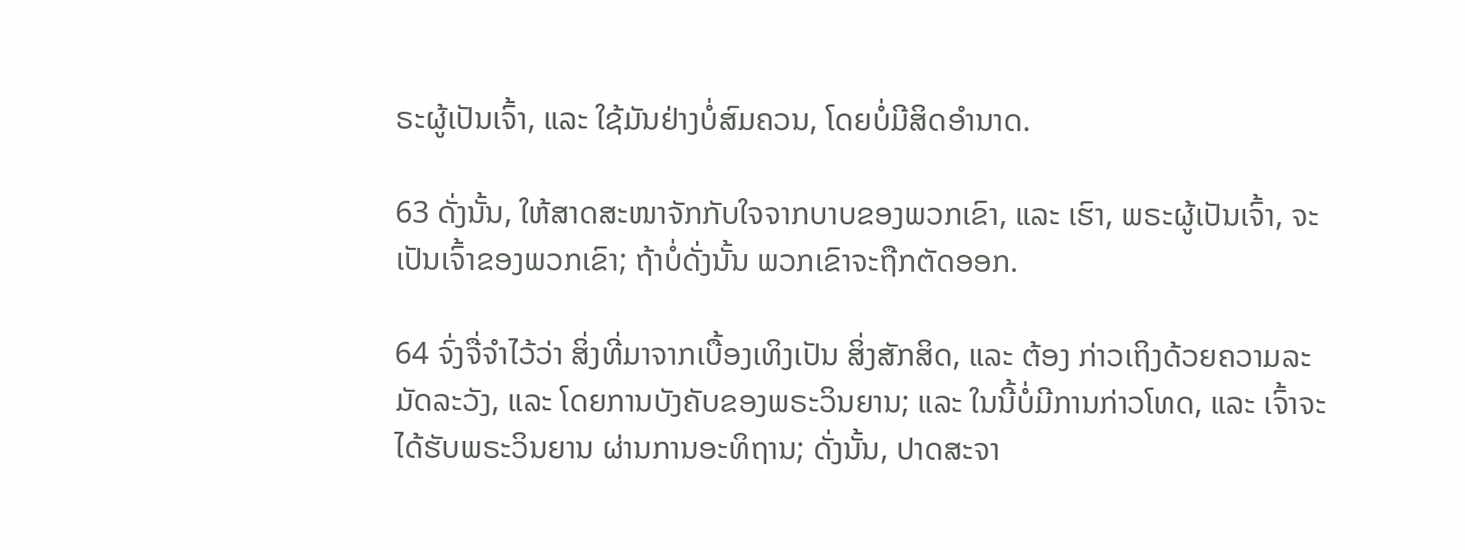ຣະຜູ້ເປັນເຈົ້າ, ແລະ ໃຊ້ມັນຢ່າງບໍ່ສົມຄວນ, ໂດຍບໍ່ມີສິດອຳນາດ.

63 ດັ່ງນັ້ນ, ໃຫ້ສາດສະໜາຈັກກັບໃຈຈາກບາບຂອງພວກເຂົາ, ແລະ ເຮົາ, ພຣະຜູ້ເປັນເຈົ້າ, ຈະເປັນເຈົ້າຂອງພວກເຂົາ; ຖ້າບໍ່ດັ່ງນັ້ນ ພວກເຂົາຈະຖືກຕັດອອກ.

64 ຈົ່ງຈື່ຈຳໄວ້ວ່າ ສິ່ງທີ່ມາຈາກເບື້ອງເທິງເປັນ ສິ່ງສັກສິດ, ແລະ ຕ້ອງ ກ່າວເຖິງດ້ວຍຄວາມລະມັດລະວັງ, ແລະ ໂດຍການບັງຄັບຂອງພຣະວິນຍານ; ແລະ ໃນນີ້ບໍ່ມີການກ່າວໂທດ, ແລະ ເຈົ້າຈະໄດ້ຮັບພຣະວິນຍານ ຜ່ານການອະທິຖານ; ດັ່ງນັ້ນ, ປາດສະຈາ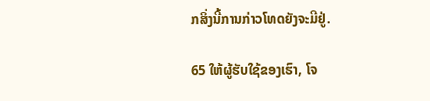ກສິ່ງນີ້ການກ່າວໂທດຍັງຈະມີຢູ່.

65 ໃຫ້ຜູ້ຮັບໃຊ້ຂອງເຮົາ, ໂຈ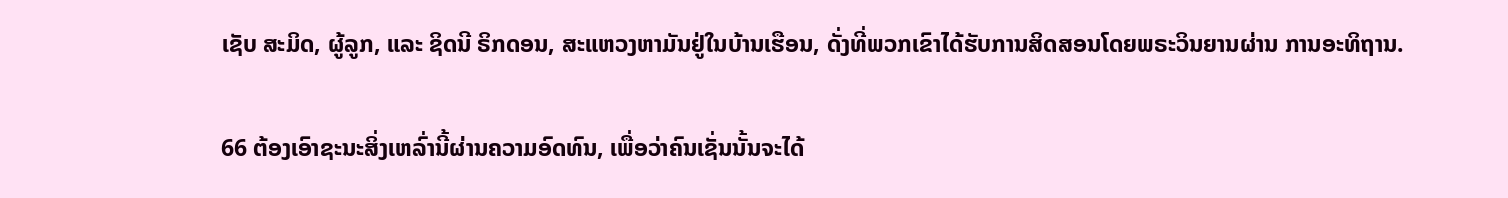ເຊັບ ສະມິດ, ຜູ້ລູກ, ແລະ ຊິດນີ ຣິກດອນ, ສະແຫວງຫາມັນຢູ່ໃນບ້ານເຮືອນ, ດັ່ງທີ່ພວກເຂົາໄດ້ຮັບການສິດສອນໂດຍພຣະວິນຍານຜ່ານ ການອະທິຖານ.

66 ຕ້ອງເອົາຊະນະສິ່ງເຫລົ່ານີ້ຜ່ານຄວາມອົດທົນ, ເພື່ອວ່າຄົນເຊັ່ນນັ້ນຈະໄດ້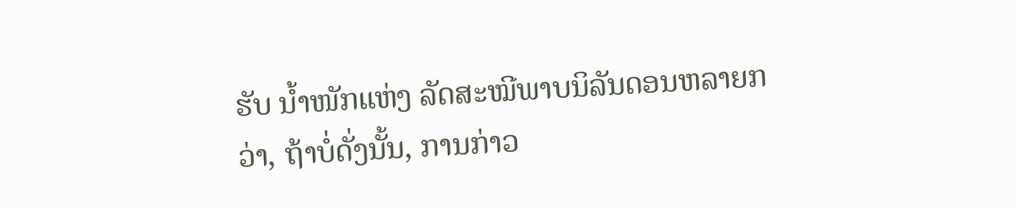ຮັບ ນ້ຳໜັກແຫ່ງ ລັດສະໝີພາບນິລັນດອນຫລາຍກວ່າ, ຖ້າບໍ່ດັ່ງນັ້ນ, ການກ່າວ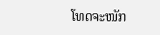ໂທດຈະໜັກ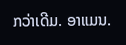ກວ່າເດີມ. ອາແມນ.